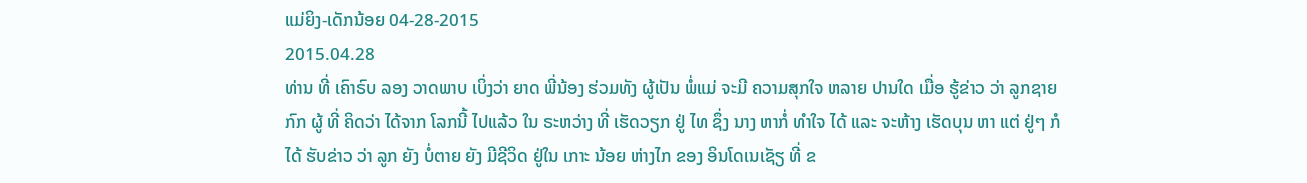ແມ່ຍິງ-ເດັກນ້ອຍ 04-28-2015
2015.04.28
ທ່ານ ທີ່ ເຄົາຣົບ ລອງ ວາດພາບ ເບິ່ງວ່າ ຍາດ ພີ່ນ້ອງ ຮ່ວມທັງ ຜູ້ເປັນ ພໍ່ແມ່ ຈະມີ ຄວາມສຸກໃຈ ຫລາຍ ປານໃດ ເມື່ອ ຮູ້ຂ່າວ ວ່າ ລູກຊາຍ ກົກ ຜູ້ ທີ່ ຄິດວ່າ ໄດ້ຈາກ ໂລກນີ້ ໄປແລ້ວ ໃນ ຣະຫວ່າງ ທີ່ ເຮັດວຽກ ຢູ່ ໄທ ຊຶ່ງ ນາງ ຫາກໍ່ ທໍາໃຈ ໄດ້ ແລະ ຈະຫ້າງ ເຮັດບຸນ ຫາ ແຕ່ ຢູ່ໆ ກໍໄດ້ ຮັບຂ່າວ ວ່າ ລູກ ຍັງ ບໍ່ຕາຍ ຍັງ ມີຊີວິດ ຢູ່ໃນ ເກາະ ນ້ອຍ ຫ່າງໄກ ຂອງ ອິນໂດເນເຊັຽ ທີ່ ຂ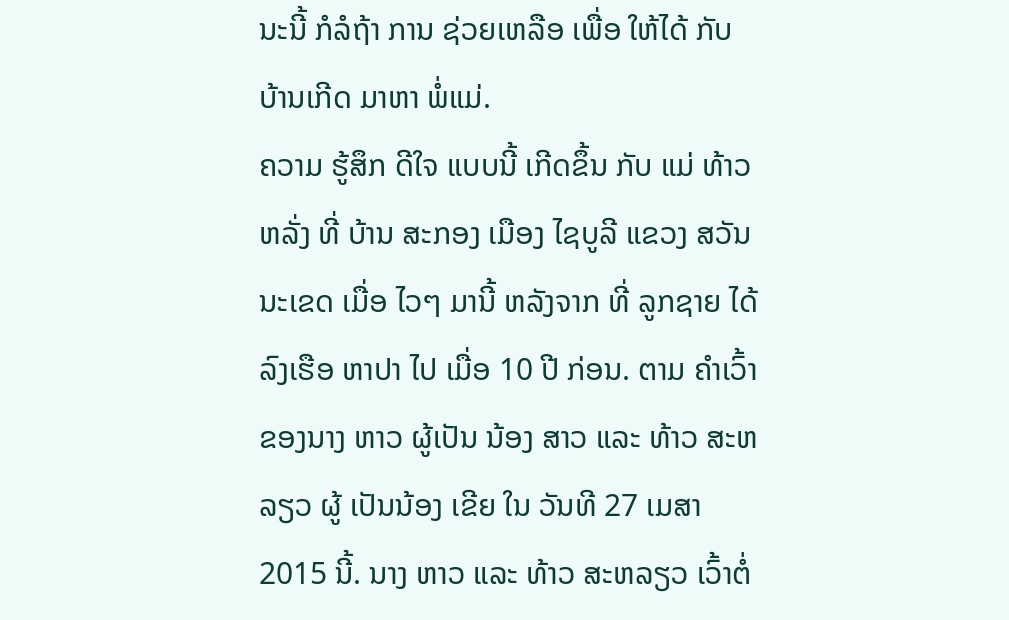ນະນີ້ ກໍລໍຖ້າ ການ ຊ່ວຍເຫລືອ ເພື່ອ ໃຫ້ໄດ້ ກັບ ບ້ານເກີດ ມາຫາ ພໍ່ແມ່.
ຄວາມ ຮູ້ສຶກ ດີໃຈ ແບບນີ້ ເກີດຂຶ້ນ ກັບ ແມ່ ທ້າວຫລັ່ງ ທີ່ ບ້ານ ສະກອງ ເມືອງ ໄຊບູລີ ແຂວງ ສວັນນະເຂດ ເມື່ອ ໄວໆ ມານີ້ ຫລັງຈາກ ທີ່ ລູກຊາຍ ໄດ້ ລົງເຮືອ ຫາປາ ໄປ ເມື່ອ 10 ປີ ກ່ອນ. ຕາມ ຄຳເວົ້າ ຂອງນາງ ຫາວ ຜູ້ເປັນ ນ້ອງ ສາວ ແລະ ທ້າວ ສະຫລຽວ ຜູ້ ເປັນນ້ອງ ເຂີຍ ໃນ ວັນທີ 27 ເມສາ 2015 ນີ້. ນາງ ຫາວ ແລະ ທ້າວ ສະຫລຽວ ເວົ້າຕໍ່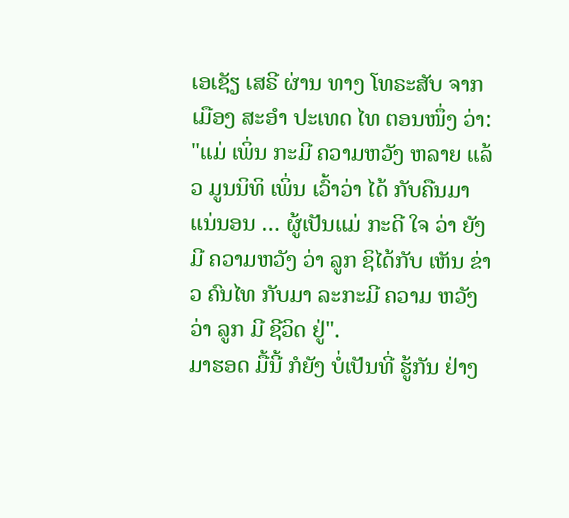ເອເຊັຽ ເສຣີ ຜ່ານ ທາງ ໂທຣະສັບ ຈາກ ເມືອງ ສະອຳ ປະເທດ ໄທ ຕອນໜຶ່ງ ວ່າ:
"ແມ່ ເພິ່ນ ກະມີ ຄວາມຫວັງ ຫລາຍ ແລ້ວ ມູນນິທິ ເພິ່ນ ເວົ້າວ່າ ໄດ້ ກັບຄືນມາ ແນ່ນອນ … ຜູ້ເປັນແມ່ ກະດີ ໃຈ ວ່າ ຍັງມີ ຄວາມຫວັງ ວ່າ ລູກ ຊິໄດ້ກັບ ເຫັນ ຂ່າວ ຄົນໄທ ກັບມາ ລະກະມີ ຄວາມ ຫວັງວ່າ ລູກ ມີ ຊີວິດ ຢູ່".
ມາຮອດ ມື້ນີ້ ກໍຍັງ ບໍ່ເປັນທີ່ ຮູ້ກັນ ຢ່າງ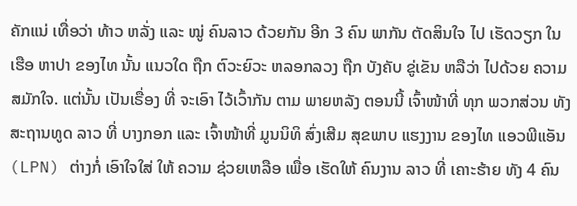ຄັກແນ່ ເທື່ອວ່າ ທ້າວ ຫລັ່ງ ແລະ ໝູ່ ຄົນລາວ ດ້ວຍກັນ ອີກ 3 ຄົນ ພາກັນ ຕັດສິນໃຈ ໄປ ເຮັດວຽກ ໃນເຮືອ ຫາປາ ຂອງໄທ ນັ້ນ ແນວໃດ ຖືກ ຕົວະຍົວະ ຫລອກລວງ ຖືກ ບັງຄັບ ຂູ່ເຂັນ ຫລືວ່າ ໄປດ້ວຍ ຄວາມ ສມັກໃຈ. ແຕ່ນັ້ນ ເປັນເຣື່ອງ ທີ່ ຈະເອົາ ໄວ້ເວົ້າກັນ ຕາມ ພາຍຫລັງ ຕອນນີ້ ເຈົ້າໜ້າທີ່ ທຸກ ພວກສ່ວນ ທັງ ສະຖານທູດ ລາວ ທີ່ ບາງກອກ ແລະ ເຈົ້າໜ້າທີ່ ມູນນິທິ ສົ່ງເສີມ ສຸຂພາບ ແຮງງານ ຂອງໄທ ແອວພີແອັນ (LPN) ຕ່າງກໍ່ ເອົາໃຈໃສ່ ໃຫ້ ຄວາມ ຊ່ວຍເຫລືອ ເພື່ອ ເຮັດໃຫ້ ຄົນງານ ລາວ ທີ່ ເຄາະຮ້າຍ ທັງ 4 ຄົນ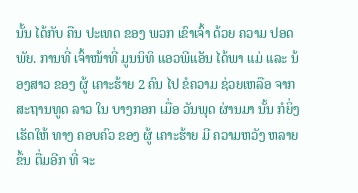ນັ້ນ ໄດ້ກັບ ຄືນ ປະເທດ ຂອງ ພວກ ເຂົາເຈົ້າ ດ້ວຍ ຄວາມ ປອດພັຍ. ການທີ່ ເຈົ້າໜ້າທີ່ ມູນນິທິ ແອວພີແອັນ ໄດ້ພາ ແມ່ ແລະ ນ້ອງສາວ ຂອງ ຜູ້ ເຄາະຮ້າຍ 2 ຄົນ ໄປ ຂໍຄວາມ ຊ່ວຍເຫລືອ ຈາກ ສະຖານທູດ ລາວ ໃນ ບາງກອກ ເມື່ອ ວັນພຸດ ຜ່ານມາ ນັ້ນ ກໍຍິ່ງ ເຮັດໃຫ້ ທາງ ຄອບຄົວ ຂອງ ຜູ້ ເຄາະຮ້າຍ ມີ ຄວາມຫວັງ ຫລາຍຂຶ້ນ ຕື່ມອີກ ທີ່ ຈະ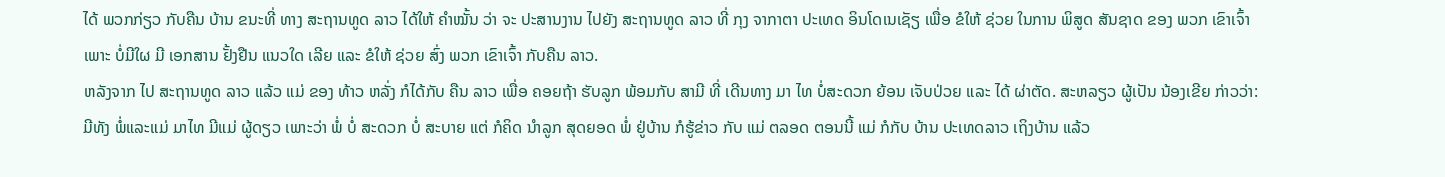ໄດ້ ພວກກ່ຽວ ກັບຄືນ ບ້ານ ຂນະທີ່ ທາງ ສະຖານທູດ ລາວ ໄດ້ໃຫ້ ຄໍາໝັ້ນ ວ່າ ຈະ ປະສານງານ ໄປຍັງ ສະຖານທູດ ລາວ ທີ່ ກຸງ ຈາກາຕາ ປະເທດ ອິນໂດເນເຊັຽ ເພື່ອ ຂໍໃຫ້ ຊ່ວຍ ໃນການ ພິສູດ ສັນຊາດ ຂອງ ພວກ ເຂົາເຈົ້າ ເພາະ ບໍ່ມີໃຜ ມີ ເອກສານ ຢັ້ງຢືນ ແນວໃດ ເລີຍ ແລະ ຂໍໃຫ້ ຊ່ວຍ ສົ່ງ ພວກ ເຂົາເຈົ້າ ກັບຄືນ ລາວ.
ຫລັງຈາກ ໄປ ສະຖານທູດ ລາວ ແລ້ວ ແມ່ ຂອງ ທ້າວ ຫລັ່ງ ກໍໄດ້ກັບ ຄືນ ລາວ ເພື່ອ ຄອຍຖ້າ ຮັບລູກ ພ້ອມກັບ ສາມີ ທີ່ ເດີນທາງ ມາ ໄທ ບໍ່ສະດວກ ຍ້ອນ ເຈັບປ່ວຍ ແລະ ໄດ້ ຜ່າຕັດ. ສະຫລຽວ ຜູ້ເປັນ ນ້ອງເຂີຍ ກ່າວວ່າ:
ມີທັງ ພໍ່ແລະແມ່ ມາໄທ ມີແມ່ ຜູ້ດຽວ ເພາະວ່າ ພໍ່ ບໍ່ ສະດວກ ບໍ່ ສະບາຍ ແຕ່ ກໍຄິດ ນຳລູກ ສຸດຍອດ ພໍ່ ຢູ່ບ້ານ ກໍຮູ້ຂ່າວ ກັບ ແມ່ ຕລອດ ຕອນນີ້ ແມ່ ກໍກັບ ບ້ານ ປະເທດລາວ ເຖິງບ້ານ ແລ້ວ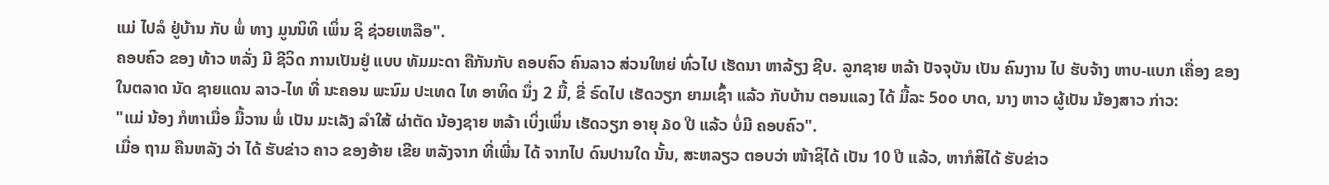ແມ່ ໄປລໍ ຢູ່ບ້ານ ກັບ ພໍ່ ທາງ ມູນນິທິ ເພິ່ນ ຊິ ຊ່ວຍເຫລືອ".
ຄອບຄົວ ຂອງ ທ້າວ ຫລັ່ງ ມີ ຊີວິດ ການເປັນຢູ່ ແບບ ທັມມະດາ ຄືກັນກັບ ຄອບຄົວ ຄົນລາວ ສ່ວນໃຫຍ່ ທົ່ວໄປ ເຮັດນາ ຫາລ້ຽງ ຊີບ. ລູກຊາຍ ຫລ້າ ປັຈຈຸບັນ ເປັນ ຄົນງານ ໄປ ຮັບຈ້າງ ຫາບ-ແບກ ເຄື່ອງ ຂອງ ໃນຕລາດ ນັດ ຊາຍແດນ ລາວ-ໄທ ທີ່ ນະຄອນ ພະນົມ ປະເທດ ໄທ ອາທິດ ນຶ່ງ 2 ມື້, ຂີ່ ຣົດໄປ ເຮັດວຽກ ຍາມເຊົ້າ ແລ້ວ ກັບບ້ານ ຕອນແລງ ໄດ້ ມື້ລະ 5໐໐ ບາດ, ນາງ ຫາວ ຜູ້ເປັນ ນ້ອງສາວ ກ່າວ:
"ແມ່ ນ້ອງ ກໍຫາເມື່ອ ມື້ວານ ພໍ່ ເປັນ ມະເລັງ ລໍາໃສ້ ຜ່າຕັດ ນ້ອງຊາຍ ຫລ້າ ເບິ່ງເພິ່ນ ເຮັດວຽກ ອາຍຸ ໓໐ ປີ ແລ້ວ ບໍ່ມີ ຄອບຄົວ".
ເມື່ອ ຖາມ ຄືນຫລັງ ວ່າ ໄດ້ ຮັບຂ່າວ ຄາວ ຂອງອ້າຍ ເຂີຍ ຫລັງຈາກ ທີ່ເພີ່ນ ໄດ້ ຈາກໄປ ດົນປານໃດ ນັ້ນ, ສະຫລຽວ ຕອບວ່າ ໜ້າຊິໄດ້ ເປັນ 10 ປີ ແລ້ວ, ຫາກໍສິໄດ້ ຮັບຂ່າວ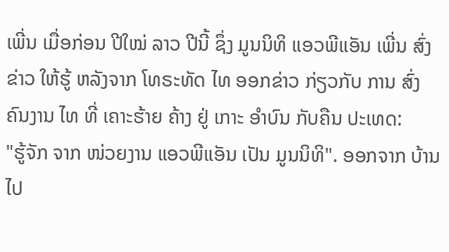ເພີ່ນ ເມື່ອກ່ອນ ປີໃໝ່ ລາວ ປີນີ້ ຊຶ່ງ ມູນນິທິ ແອວພີແອັນ ເພີ່ນ ສົ່ງຂ່າວ ໃຫ້ຮູ້ ຫລັງຈາກ ໂທຣະທັດ ໄທ ອອກຂ່າວ ກ່ຽວກັບ ການ ສົ່ງ ຄົນງານ ໄທ ທີ່ ເຄາະຮ້າຍ ຄ້າງ ຢູ່ ເກາະ ອໍາບົນ ກັບຄືນ ປະເທດ:
"ຮູ້ຈັກ ຈາກ ໜ່ວຍງານ ແອວພີແອັນ ເປັນ ມູນນິທິ". ອອກຈາກ ບ້ານ ໄປ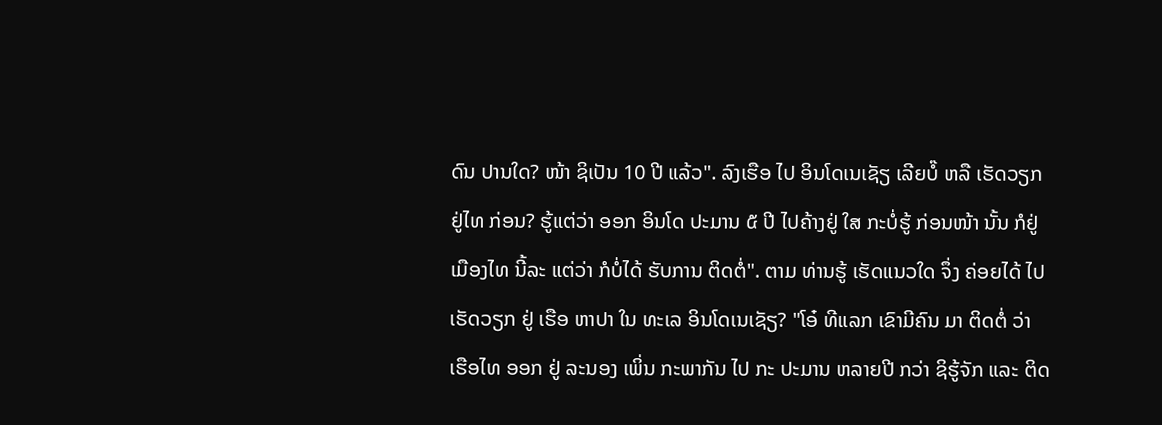ດົນ ປານໃດ? ໜ້າ ຊິເປັນ 10 ປີ ແລ້ວ". ລົງເຮືອ ໄປ ອິນໂດເນເຊັຽ ເລີຍບໍ໊ ຫລື ເຮັດວຽກ ຢູ່ໄທ ກ່ອນ? ຮູ້ແຕ່ວ່າ ອອກ ອິນໂດ ປະມານ ໕ ປີ ໄປຄ້າງຢູ່ ໃສ ກະບໍ່ຮູ້ ກ່ອນໜ້າ ນັ້ນ ກໍຢູ່ ເມືອງໄທ ນີ້ລະ ແຕ່ວ່າ ກໍບໍ່ໄດ້ ຮັບການ ຕິດຕໍ່". ຕາມ ທ່ານຮູ້ ເຮັດແນວໃດ ຈຶ່ງ ຄ່ອຍໄດ້ ໄປ ເຮັດວຽກ ຢູ່ ເຮືອ ຫາປາ ໃນ ທະເລ ອິນໂດເນເຊັຽ? "ໂອ໋ ທີແລກ ເຂົາມີຄົນ ມາ ຕິດຕໍ່ ວ່າ ເຮືອໄທ ອອກ ຢູ່ ລະນອງ ເພິ່ນ ກະພາກັນ ໄປ ກະ ປະມານ ຫລາຍປີ ກວ່າ ຊິຮູ້ຈັກ ແລະ ຕິດ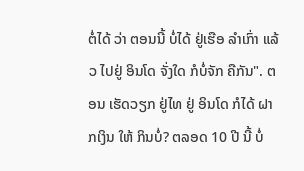ຕໍ່ໄດ້ ວ່າ ຕອນນີ້ ບໍ່ໄດ້ ຢູ່ເຮືອ ລຳເກົ່າ ແລ້ວ ໄປຢູ່ ອິນໂດ ຈັ່ງໃດ ກໍບໍ່ຈັກ ຄືກັນ". ຕອນ ເຮັດວຽກ ຢູ່ໄທ ຢູ່ ອິນໂດ ກໍໄດ້ ຝາກເງິນ ໃຫ້ ກິນບໍ່? ຕລອດ 10 ປີ ນີ້ ບໍ່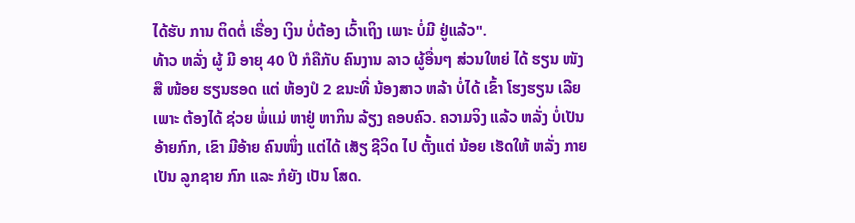ໄດ້ຮັບ ການ ຕິດຕໍ່ ເຣື່ອງ ເງິນ ບໍ່ຕ້ອງ ເວົ້າເຖິງ ເພາະ ບໍ່ມີ ຢູ່ແລ້ວ".
ທ້າວ ຫລັ່ງ ຜູ້ ມີ ອາຍຸ 40 ປີ ກໍຄືກັບ ຄົນງານ ລາວ ຜູ້ອື່ນໆ ສ່ວນໃຫຍ່ ໄດ້ ຮຽນ ໜັງສື ໜ້ອຍ ຮຽນຮອດ ແຕ່ ຫ້ອງປໍ 2 ຂນະທີ່ ນ້ອງສາວ ຫລ້າ ບໍ່ໄດ້ ເຂົ້າ ໂຮງຮຽນ ເລີຍ ເພາະ ຕ້ອງໄດ້ ຊ່ວຍ ພໍ່ແມ່ ຫາຢູ່ ຫາກິນ ລ້ຽງ ຄອບຄົວ. ຄວາມຈິງ ແລ້ວ ຫລັ່ງ ບໍ່ເປັນ ອ້າຍກົກ, ເຂົາ ມີອ້າຍ ຄົນໜຶ່ງ ແຕ່ໄດ້ ເສັຽ ຊີວິດ ໄປ ຕັ້ງແຕ່ ນ້ອຍ ເຮັດໃຫ້ ຫລັ່ງ ກາຍເປັນ ລູກຊາຍ ກົກ ແລະ ກໍຍັງ ເປັນ ໂສດ.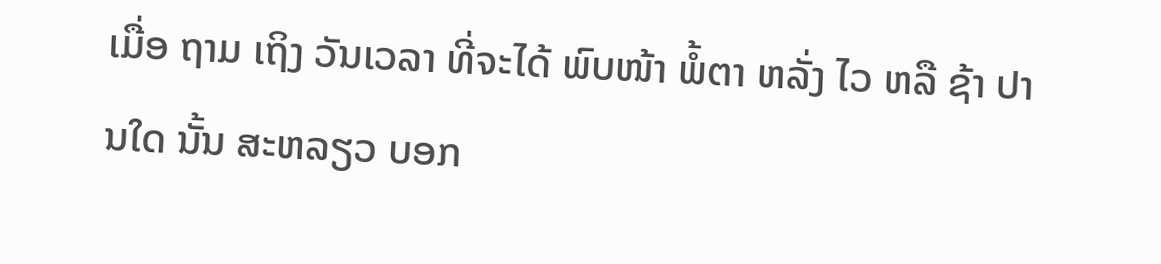ເມື່ອ ຖາມ ເຖິງ ວັນເວລາ ທີ່ຈະໄດ້ ພົບໜ້າ ພໍ້ຕາ ຫລັ່ງ ໄວ ຫລື ຊ້າ ປານໃດ ນັ້ນ ສະຫລຽວ ບອກ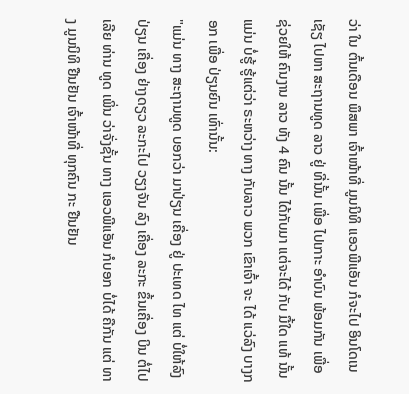ວ່າ ໃນ ຕົ້ນເດືອນ ພຶສພາ ເຈົ້າໜ້າທີ່ ມູນນິທິ ແອວພີແອັນ ກໍຈະໄປ ອິນໂດເນເຊັຽ ໄປຫາ ສະຖານທູດ ລາວ ຢູ່ ທີ່ນັ້ນ ເພື່ອ ໄປເກາະ ອໍາບົນ ພ້ອມກັນ ເພື່ອ ຊ່ວຍໃຫ້ ຄົນງານ ລາວ ທັງ 4 ຄົນ ນັ້ນ ໄດ້ກັບມາ ແຕ່ຈະໄດ້ ກັບ ມື້ໃດ ແທ້ ນັ້ນ ແມ່ນ ບໍ່ຮູ້ ຮູ້ແຕ່ວ່າ ຣະຫວ່າງ ທາງ ກັບລາວ ພວກ ເຂົາເຈົ້າ ຈະ ໄດ້ ແວ່ລົງ ບາງກອກ ເພື່ອ ປ່ຽນຍົນ ເທົ່ານັ້ນ:
"ແມ່ນ ທາງ ສະຖານທູດ ບອກວ່າ ມາປ່ຽນ ເຄື່ອງ ຢູ່ ປະເທດ ໄທ ແຕ່ ບໍ່ໃຫ້ລົງ ປ່ຽນ ເຄື່ອງ ຢ່າງດຽວ ລະກະໄປ ວຽງຈັນ ລົງ ເຄື່ອງ ລະກະ ຂຶ້ນເຄື່ອງ ບິນ ຕໍ່ໄປເລີຍ ທ່ານ ທູດ ເພິ່ນ ວ່າຈັ່ງຊັ້ນ ທາງ ແອວພີແອັນ ກໍບອກ ບໍ່ໄດ້ ຄືກັນ ແຕ່ ທາງ ມູນນິທິ ຢືນຢັນ ເຈົ້າໜ້າທີ່ ທຸກຄົນ ກະ ຢືນຢັນ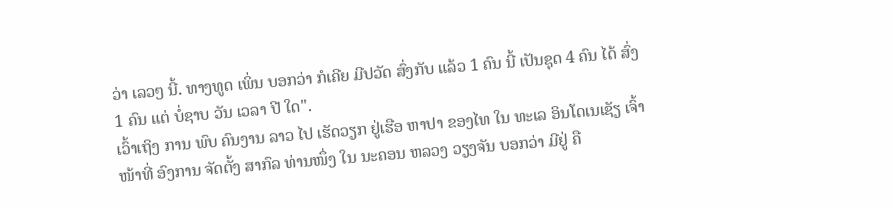ວ່າ ເລວໆ ນີ້. ທາງທູດ ເພິ່ນ ບອກວ່າ ກໍເຄີຍ ມີປວັດ ສົ່ງກັບ ແລ້ວ 1 ຄົນ ນີ້ ເປັນຊຸດ 4 ຄົນ ໄດ້ ສົ່ງ 1 ຄົນ ແຕ່ ບໍ່ຊາບ ວັນ ເວລາ ປີ ໃດ".
ເວົ້າເຖິງ ການ ພົບ ຄົນງານ ລາວ ໄປ ເຮັດວຽກ ຢູ່ເຮືອ ຫາປາ ຂອງໄທ ໃນ ທະເລ ອິນໂດເນເຊັຽ ເຈົ້າໜ້າທີ່ ອົງການ ຈັດຕັ້ງ ສາກົລ ທ່ານໜຶ່ງ ໃນ ນະຄອນ ຫລວງ ວຽງຈັນ ບອກວ່າ ມີຢູ່ ຄື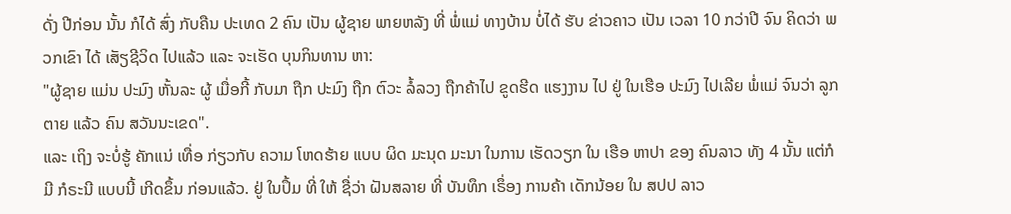ດັ່ງ ປີກ່ອນ ນັ້ນ ກໍໄດ້ ສົ່ງ ກັບຄືນ ປະເທດ 2 ຄົນ ເປັນ ຜູ້ຊາຍ ພາຍຫລັງ ທີ່ ພໍ່ແມ່ ທາງບ້ານ ບໍ່ໄດ້ ຮັບ ຂ່າວຄາວ ເປັນ ເວລາ 10 ກວ່າປີ ຈົນ ຄິດວ່າ ພວກເຂົາ ໄດ້ ເສັຽຊີວິດ ໄປແລ້ວ ແລະ ຈະເຮັດ ບຸນກິນທານ ຫາ:
"ຜູ້ຊາຍ ແມ່ນ ປະມົງ ຫັ້ນລະ ຜູ້ ເມື່ອກີ້ ກັບມາ ຖືກ ປະມົງ ຖືກ ຕົວະ ລໍ້ລວງ ຖືກຄ້າໄປ ຂູດຮີດ ແຮງງານ ໄປ ຢູ່ ໃນເຮືອ ປະມົງ ໄປເລີຍ ພໍ່ແມ່ ຈົນວ່າ ລູກ ຕາຍ ແລ້ວ ຄົນ ສວັນນະເຂດ".
ແລະ ເຖິງ ຈະບໍ່ຮູ້ ຄັກແນ່ ເທື່ອ ກ່ຽວກັບ ຄວາມ ໂຫດຮ້າຍ ແບບ ຜິດ ມະນຸດ ມະນາ ໃນການ ເຮັດວຽກ ໃນ ເຮືອ ຫາປາ ຂອງ ຄົນລາວ ທັງ 4 ນັ້ນ ແຕ່ກໍມີ ກໍຣະນີ ແບບນີ້ ເກີດຂຶ້ນ ກ່ອນແລ້ວ. ຢູ່ ໃນປຶ້ມ ທີ່ ໃຫ້ ຊື່ວ່າ ຝັນສລາຍ ທີ່ ບັນທຶກ ເຣຶ່ອງ ການຄ້າ ເດັກນ້ອຍ ໃນ ສປປ ລາວ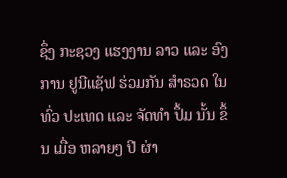ຊຶ່ງ ກະຊວງ ແຮງງານ ລາວ ແລະ ອົງການ ຢູນີແຊັຟ ຮ່ວມກັນ ສໍາຣວດ ໃນ ທົ່ວ ປະເທດ ແລະ ຈັດທໍາ ປຶ້ມ ນັ້ນ ຂຶ້ນ ເມື່ອ ຫລາຍໆ ປີ ຜ່າ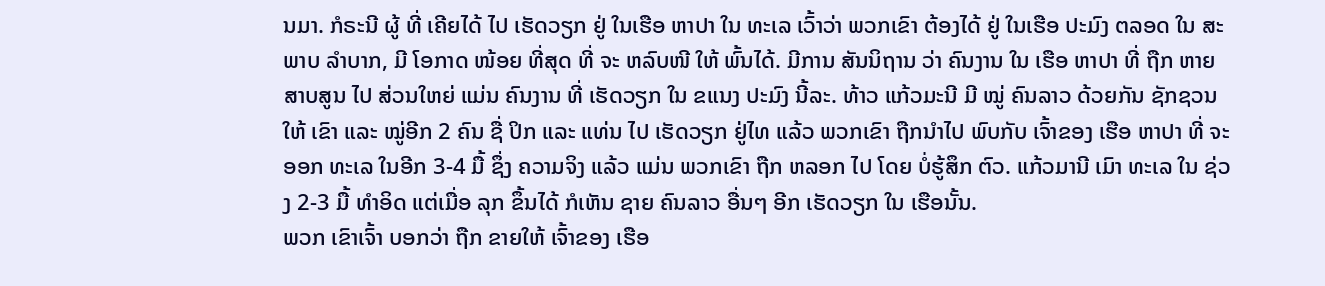ນມາ. ກໍຣະນີ ຜູ້ ທີ່ ເຄີຍໄດ້ ໄປ ເຮັດວຽກ ຢູ່ ໃນເຮືອ ຫາປາ ໃນ ທະເລ ເວົ້າວ່າ ພວກເຂົາ ຕ້ອງໄດ້ ຢູ່ ໃນເຮືອ ປະມົງ ຕລອດ ໃນ ສະພາບ ລໍາບາກ, ມີ ໂອກາດ ໜ້ອຍ ທີ່ສຸດ ທີ່ ຈະ ຫລົບໜີ ໃຫ້ ພົ້ນໄດ້. ມີການ ສັນນິຖານ ວ່າ ຄົນງານ ໃນ ເຮືອ ຫາປາ ທີ່ ຖືກ ຫາຍສາບສູນ ໄປ ສ່ວນໃຫຍ່ ແມ່ນ ຄົນງານ ທີ່ ເຮັດວຽກ ໃນ ຂແນງ ປະມົງ ນີ້ລະ. ທ້າວ ແກ້ວມະນີ ມີ ໝູ່ ຄົນລາວ ດ້ວຍກັນ ຊັກຊວນ ໃຫ້ ເຂົາ ແລະ ໝູ່ອີກ 2 ຄົນ ຊື່ ປິກ ແລະ ແທ່ນ ໄປ ເຮັດວຽກ ຢູ່ໄທ ແລ້ວ ພວກເຂົາ ຖືກນໍາໄປ ພົບກັບ ເຈົ້າຂອງ ເຮືອ ຫາປາ ທີ່ ຈະອອກ ທະເລ ໃນອີກ 3-4 ມື້ ຊຶ່ງ ຄວາມຈິງ ແລ້ວ ແມ່ນ ພວກເຂົາ ຖືກ ຫລອກ ໄປ ໂດຍ ບໍ່ຮູ້ສຶກ ຕົວ. ແກ້ວມານີ ເມົາ ທະເລ ໃນ ຊ່ວງ 2-3 ມື້ ທຳອິດ ແຕ່ເມື່ອ ລຸກ ຂຶ້ນໄດ້ ກໍເຫັນ ຊາຍ ຄົນລາວ ອື່ນໆ ອີກ ເຮັດວຽກ ໃນ ເຮືອນັ້ນ.
ພວກ ເຂົາເຈົ້າ ບອກວ່າ ຖືກ ຂາຍໃຫ້ ເຈົ້າຂອງ ເຮືອ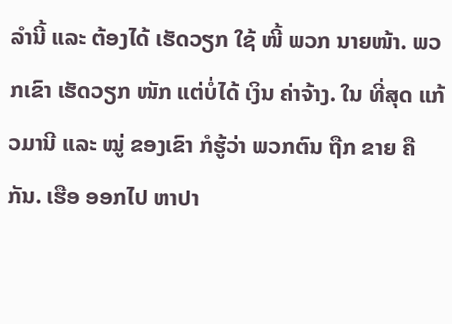ລໍານີ້ ແລະ ຕ້ອງໄດ້ ເຮັດວຽກ ໃຊ້ ໜີ້ ພວກ ນາຍໜ້າ. ພວກເຂົາ ເຮັດວຽກ ໜັກ ແຕ່ບໍ່ໄດ້ ເງິນ ຄ່າຈ້າງ. ໃນ ທີ່ສຸດ ແກ້ວມານີ ແລະ ໝູ່ ຂອງເຂົາ ກໍຮູ້ວ່າ ພວກຕົນ ຖືກ ຂາຍ ຄືກັນ. ເຮືອ ອອກໄປ ຫາປາ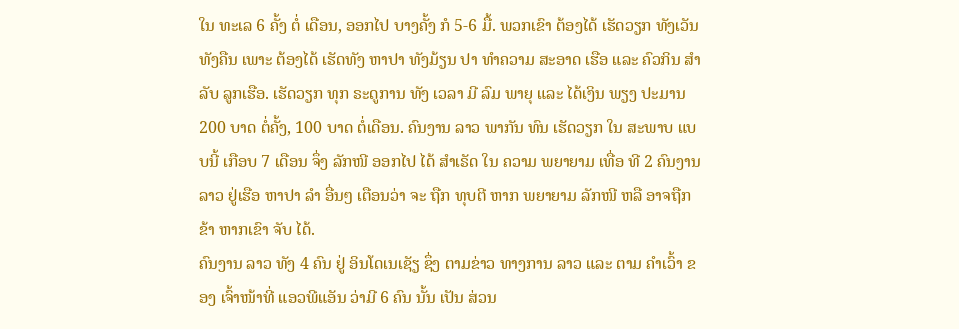ໃນ ທະເລ 6 ຄັ້ງ ຕໍ່ ເດືອນ, ອອກໄປ ບາງຄັ້ງ ກໍ 5-6 ມື້. ພວກເຂົາ ຕ້ອງໄດ້ ເຮັດວຽກ ທັງເວັນ ທັງຄືນ ເພາະ ຕ້ອງໄດ້ ເຮັດທັງ ຫາປາ ທັງມ້ຽນ ປາ ທຳຄວາມ ສະອາດ ເຮືອ ແລະ ຄົວກິນ ສໍາລັບ ລູກເຮືອ. ເຮັດວຽກ ທຸກ ຣະດູການ ທັງ ເວລາ ມີ ລົມ ພາຍຸ ແລະ ໄດ້ເງິນ ພຽງ ປະມານ 200 ບາດ ຕໍ່ຄັ້ງ, 100 ບາດ ຕໍ່ເດືອນ. ຄົນງານ ລາວ ພາກັນ ທົນ ເຮັດວຽກ ໃນ ສະພາບ ແບບນີ້ ເກືອບ 7 ເດືອນ ຈຶ່ງ ລັກໜີ ອອກໄປ ໄດ້ ສໍາເຣັດ ໃນ ຄວາມ ພຍາຍາມ ເທື່ອ ທີ 2 ຄົນງານ ລາວ ຢູ່ເຮືອ ຫາປາ ລໍາ ອື່ນໆ ເຕືອນວ່າ ຈະ ຖືກ ທຸບຕີ ຫາກ ພຍາຍາມ ລັກໜີ ຫລື ອາຈຖືກ ຂ້າ ຫາກເຂົາ ຈັບ ໄດ້.
ຄົນງານ ລາວ ທັງ 4 ຄົນ ຢູ່ ອິນໂດເນເຊັຽ ຊຶ່ງ ຕາມຂ່າວ ທາງການ ລາວ ແລະ ຕາມ ຄໍາເວົ້າ ຂອງ ເຈົ້າໜ້າທີ່ ແອວພີແອັນ ວ່າມີ 6 ຄົນ ນັ້ນ ເປັນ ສ່ວນ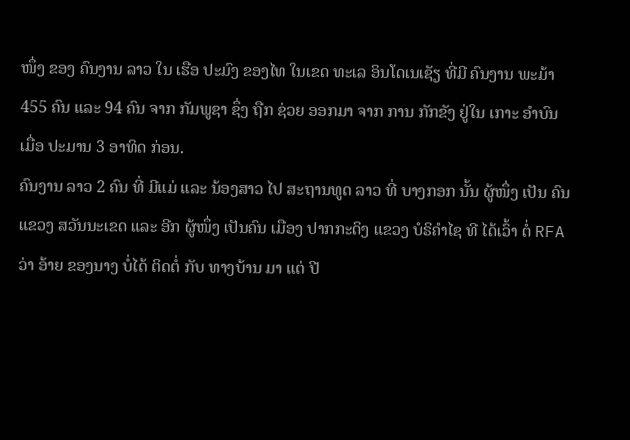ໜຶ່ງ ຂອງ ຄົນງານ ລາວ ໃນ ເຮືອ ປະມົງ ຂອງໄທ ໃນເຂດ ທະເລ ອິນໂດເນເຊັຽ ທີ່ມີ ຄົນງານ ພະມ້າ 455 ຄົນ ແລະ 94 ຄົນ ຈາກ ກັມພູຊາ ຊຶ່ງ ຖືກ ຊ່ວຍ ອອກມາ ຈາກ ການ ກັກຂັງ ຢູ່ໃນ ເກາະ ອໍາບົນ ເມື່ອ ປະມານ 3 ອາທິດ ກ່ອນ.
ຄົນງານ ລາວ 2 ຄົນ ທີ່ ມີແມ່ ແລະ ນ້ອງສາວ ໄປ ສະຖານທູດ ລາວ ທີ່ ບາງກອກ ນັ້ນ ຜູ້ໜຶ່ງ ເປັນ ຄົນ ແຂວງ ສວັນນະເຂດ ແລະ ອີກ ຜູ້ໜຶ່ງ ເປັນຄົນ ເມືອງ ປາກກະດິງ ແຂວງ ບໍຣິຄໍາໄຊ ທີ ໄດ້ເວົ້າ ຕໍ່ RFA ວ່າ ອ້າຍ ຂອງນາງ ບໍ່ໄດ້ ຕິດຕໍ່ ກັບ ທາງບ້ານ ມາ ແຕ່ ປີ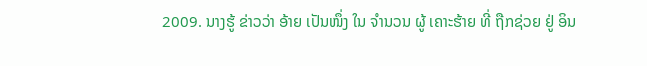2009. ນາງຮູ້ ຂ່າວວ່າ ອ້າຍ ເປັນໜຶ່ງ ໃນ ຈຳນວນ ຜູ້ ເຄາະຮ້າຍ ທີ່ ຖືກຊ່ວຍ ຢູ່ ອິນ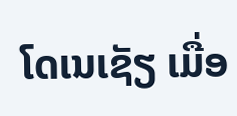ໂດເນເຊັຽ ເມື່ອ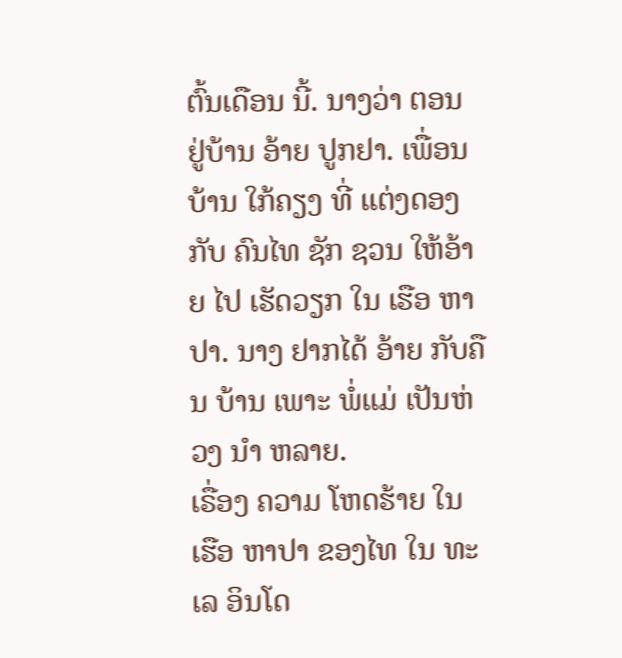ຕົ້ນເດືອນ ນີ້. ນາງວ່າ ຕອນ ຢູ່ບ້ານ ອ້າຍ ປູກຢາ. ເພື່ອນບ້ານ ໃກ້ຄຽງ ທີ່ ແຕ່ງດອງ ກັບ ຄົນໄທ ຊັກ ຊວນ ໃຫ້ອ້າຍ ໄປ ເຮັດວຽກ ໃນ ເຮືອ ຫາປາ. ນາງ ຢາກໄດ້ ອ້າຍ ກັບຄືນ ບ້ານ ເພາະ ພໍ່ແມ່ ເປັນຫ່ວງ ນໍາ ຫລາຍ.
ເຣື່ອງ ຄວາມ ໂຫດຮ້າຍ ໃນ ເຮືອ ຫາປາ ຂອງໄທ ໃນ ທະເລ ອິນໂດ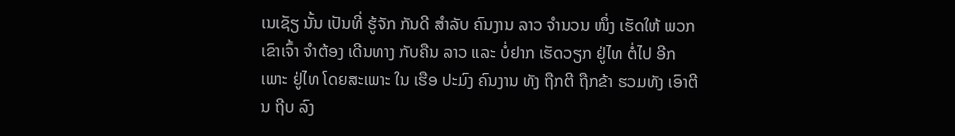ເນເຊັຽ ນັ້ນ ເປັນທີ່ ຮູ້ຈັກ ກັນດີ ສໍາລັບ ຄົນງານ ລາວ ຈໍານວນ ໜຶ່ງ ເຮັດໃຫ້ ພວກ ເຂົາເຈົ້າ ຈຳຕ້ອງ ເດີນທາງ ກັບຄືນ ລາວ ແລະ ບໍ່ຢາກ ເຮັດວຽກ ຢູ່ໄທ ຕໍ່ໄປ ອີກ ເພາະ ຢູ່ໄທ ໂດຍສະເພາະ ໃນ ເຮືອ ປະມົງ ຄົນງານ ທັງ ຖືກຕີ ຖືກຂ້າ ຮວມທັງ ເອົາຕີນ ຖີບ ລົງ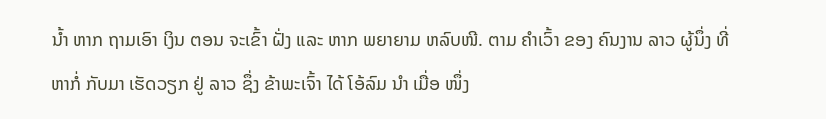ນໍ້າ ຫາກ ຖາມເອົາ ເງິນ ຕອນ ຈະເຂົ້າ ຝັ່ງ ແລະ ຫາກ ພຍາຍາມ ຫລົບໜີ. ຕາມ ຄໍາເວົ້າ ຂອງ ຄົນງານ ລາວ ຜູ້ນຶ່ງ ທີ່ ຫາກໍ່ ກັບມາ ເຮັດວຽກ ຢູ່ ລາວ ຊຶ່ງ ຂ້າພະເຈົ້າ ໄດ້ ໂອ້ລົມ ນໍາ ເມື່ອ ໜຶ່ງ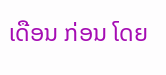ເດືອນ ກ່ອນ ໂດຍ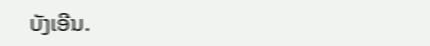ບັງເອີນ.